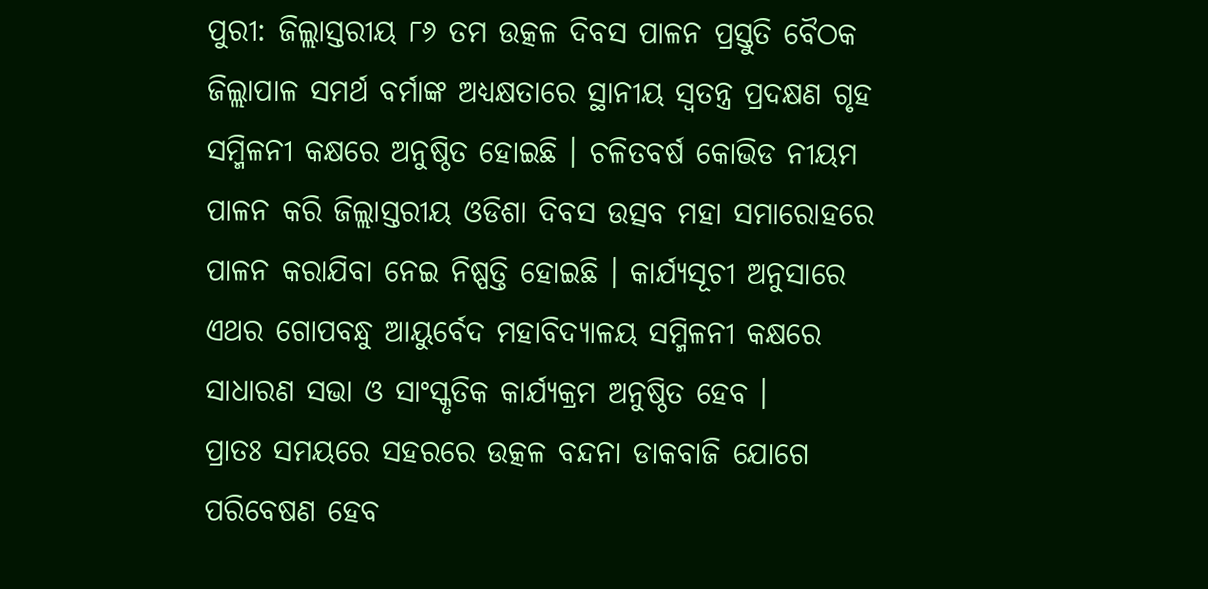ପୁରୀ: ଜିଲ୍ଲାସ୍ତରୀୟ ୮୬ ତମ ଉତ୍କଳ ଦିବସ ପାଳନ ପ୍ରସ୍ତୁତି ବୈଠକ ଜିଲ୍ଲାପାଳ ସମର୍ଥ ବର୍ମାଙ୍କ ଅଧ୍ୟକ୍ଷତାରେ ସ୍ଥାନୀୟ ସ୍ବତନ୍ତ୍ର ପ୍ରଦକ୍ଷଣ ଗୃହ ସମ୍ମିଳନୀ କକ୍ଷରେ ଅନୁଷ୍ଠିତ ହୋଇଛି । ଚଳିତବର୍ଷ କୋଭିଡ ନୀୟମ ପାଳନ କରି ଜିଲ୍ଲାସ୍ତରୀୟ ଓଡିଶା ଦିବସ ଉତ୍ସବ ମହା ସମାରୋହରେ ପାଳନ କରାଯିବା ନେଇ ନିଷ୍ପତ୍ତି ହୋଇଛି । କାର୍ଯ୍ୟସୂଚୀ ଅନୁସାରେ ଏଥର ଗୋପବନ୍ଧୁ ଆୟୁର୍ବେଦ ମହାବିଦ୍ୟାଳୟ ସମ୍ମିଳନୀ କକ୍ଷରେ ସାଧାରଣ ସଭା ଓ ସାଂସ୍କୃତିକ କାର୍ଯ୍ୟକ୍ରମ ଅନୁଷ୍ଠିତ ହେବ ।
ପ୍ରାତଃ ସମୟରେ ସହରରେ ଉତ୍କଳ ବନ୍ଦନା ଡାକବାଜି ଯୋଗେ ପରିବେଷଣ ହେବ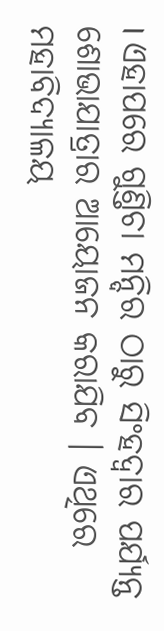। ଏହାପରେ ଗୁଣ୍ତିଚା ମନ୍ଦିର ଠାରୁ ସିଂହଦ୍ବାର ପର୍ଯ୍ୟନ୍ତ ଶୋଭାଯାତ୍ରାର ଆୟୋଜନ କରାଯିବ । ଏଥିରେ ମହାବିଦ୍ୟାଳୟ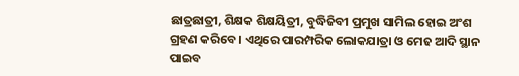ଛାତ୍ରଛାତ୍ରୀ, ଶିକ୍ଷକ ଶିକ୍ଷୟିତ୍ରୀ, ବୁଦ୍ଧିଜିବୀ ପ୍ରମୁଖ ସାମିଲ ହୋଇ ଅଂଶ ଗ୍ରହଣ କରିବେ । ଏଥିରେ ପାରମ୍ପରିକ ଲୋକଯାତ୍ରା ଓ ମେଢ ଆଦି ସ୍ଥାନ ପାଇବ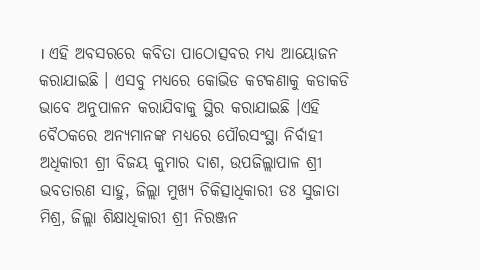। ଏହି ଅବସରରେ କବିତା ପାଠୋତ୍ସବର ମଧ୍ୟ ଆୟୋଜନ କରାଯାଇଛି । ଏସବୁ ମଧ୍ୟରେ କୋଭିଡ କଟକଣାକୁ କଡାକଡି ଭାବେ ଅନୁପାଳନ କରାଯିବାକୁ ସ୍ଥିର କରାଯାଇଛି ।ଏହି ବୈଠକରେ ଅନ୍ୟମାନଙ୍କ ମଧ୍ୟରେ ପୌରସଂସ୍ଥା ନିର୍ବାହୀ ଅଧିକାରୀ ଶ୍ରୀ ବିଜୟ କୁମାର ଦାଶ, ଉପଜିଲ୍ଲାପାଳ ଶ୍ରୀ ଭବତାରଣ ସାହୁ, ଜିଲ୍ଲା ମୁଖ୍ୟ ଚିକିତ୍ସାଧିକାରୀ ଡଃ ସୁଜାତା ମିଶ୍ର, ଜିଲ୍ଲା ଶିକ୍ଷାଧିକାରୀ ଶ୍ରୀ ନିରଞ୍ଜନ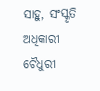ସାହୁ, ସଂସ୍କୃତି ଅଧିକାରୀ ଚୈଧୁରୀ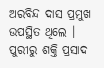ଅରବିନ୍ଦ ଦାସ ପ୍ରମୁଖ ଉପସ୍ଥିତ ଥିଲେ ।
ପୁରୀରୁ ଶକ୍ତି ପ୍ରସାଦ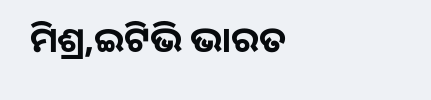ମିଶ୍ର,ଇଟିଭି ଭାରତ